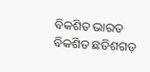ବିକଶିତ ଭାରତ ବିକଶିତ ଛତିଶଗଡ଼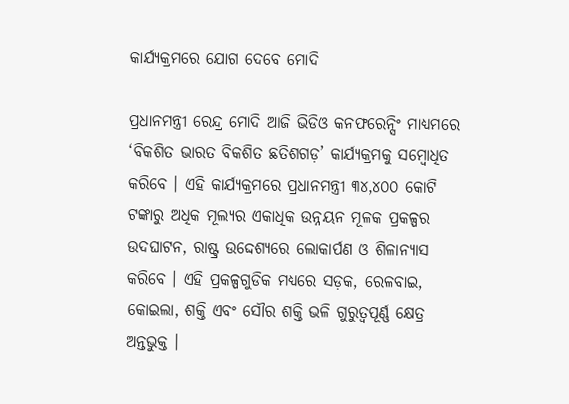କାର୍ଯ୍ୟକ୍ରମରେ ଯୋଗ ଦେବେ ମୋଦି

ପ୍ରଧାନମନ୍ତ୍ରୀ ରେନ୍ଦ୍ର ମୋଦି ଆଜି ଭିଡିଓ କନଫରେନ୍ସିଂ ମାଧ୍ୟମରେ ‘ବିକଶିତ ଭାରତ ବିକଶିତ ଛତିଶଗଡ଼’ କାର୍ଯ୍ୟକ୍ରମକୁ ସମ୍ବୋଧିତ କରିବେ । ଏହି କାର୍ଯ୍ୟକ୍ରମରେ ପ୍ରଧାନମନ୍ତ୍ରୀ ୩୪,୪୦୦ କୋଟି ଟଙ୍କାରୁ ଅଧିକ ମୂଲ୍ୟର ଏକାଧିକ ଉନ୍ନୟନ ମୂଳକ ପ୍ରକଳ୍ପର ଉଦଘାଟନ, ରାଷ୍ଟ୍ର ଉଦ୍ଦେଶ୍ୟରେ ଲୋକାର୍ପଣ ଓ ଶିଳାନ୍ୟାସ କରିବେ । ଏହି ପ୍ରକଳ୍ପଗୁଡିକ ମଧ୍ୟରେ ସଡ଼କ, ରେଳବାଇ, କୋଇଲା, ଶକ୍ତି ଏବଂ ସୌର ଶକ୍ତି ଭଳି ଗୁରୁତ୍ୱପୂର୍ଣ୍ଣ କ୍ଷେତ୍ର ଅନ୍ତଭୁକ୍ତ ।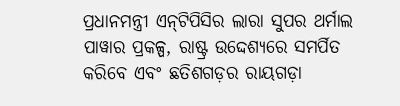ପ୍ରଧାନମନ୍ତ୍ରୀ ଏନ୍‌ଟିପିସିର ଲାରା ସୁପର ଥର୍ମାଲ ପାୱାର ପ୍ରକଳ୍ପ, ରାଷ୍ଟ୍ର ଉଦ୍ଦେଶ୍ୟରେ ସମର୍ପିତ କରିବେ ଏବଂ ଛତିଶଗଡ଼ର ରାୟଗଡ଼ା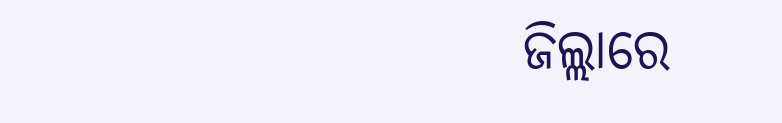ଜିଲ୍ଲାରେ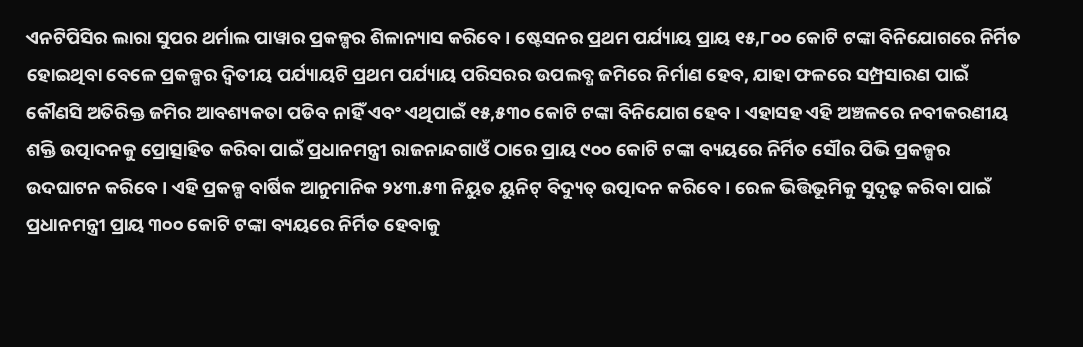ଏନଟିପିସିର ଲାରା ସୁପର ଥର୍ମାଲ ପାୱାର ପ୍ରକଳ୍ପର ଶିଳାନ୍ୟାସ କରିବେ । ଷ୍ଟେସନର ପ୍ରଥମ ପର୍ଯ୍ୟାୟ ପ୍ରାୟ ୧୫,୮୦୦ କୋଟି ଟଙ୍କା ବିନିଯୋଗରେ ନିର୍ମିତ ହୋଇଥିବା ବେଳେ ପ୍ରକଳ୍ପର ଦ୍ୱିତୀୟ ପର୍ଯ୍ୟାୟଟି ପ୍ରଥମ ପର୍ଯ୍ୟାୟ ପରିସରର ଉପଲବ୍ଧ ଜମିରେ ନିର୍ମାଣ ହେବ, ଯାହା ଫଳରେ ସମ୍ପ୍ରସାରଣ ପାଇଁ କୌଣସି ଅତିରିକ୍ତ ଜମିର ଆବଶ୍ୟକତା ପଡିବ ନାହିଁ ଏବଂ ଏଥିପାଇଁ ୧୫,୫୩୦ କୋଟି ଟଙ୍କା ବିନିଯୋଗ ହେବ । ଏହାସହ ଏହି ଅଞ୍ଚଳରେ ନବୀକରଣୀୟ ଶକ୍ତି ଉତ୍ପାଦନକୁ ପ୍ରୋତ୍ସାହିତ କରିବା ପାଇଁ ପ୍ରଧାନମନ୍ତ୍ରୀ ରାଜନାନ୍ଦଗାଓଁ ଠାରେ ପ୍ରାୟ ୯୦୦ କୋଟି ଟଙ୍କା ବ୍ୟୟରେ ନିର୍ମିତ ସୌର ପିଭି ପ୍ରକଳ୍ପର ଉଦଘାଟନ କରିବେ । ଏହି ପ୍ରକଳ୍ପ ବାର୍ଷିକ ଆନୁମାନିକ ୨୪୩.୫୩ ନିୟୁତ ୟୁନିଟ୍ ବିଦ୍ୟୁତ୍ ଉତ୍ପାଦନ କରିବେ। ରେଳ ଭିତ୍ତିଭୂମିକୁ ସୁଦୃଢ଼ କରିବା ପାଇଁ ପ୍ରଧାନମନ୍ତ୍ରୀ ପ୍ରାୟ ୩୦୦ କୋଟି ଟଙ୍କା ବ୍ୟୟରେ ନିର୍ମିତ ହେବାକୁ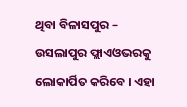ଥିବା ବିଳାସପୁର – ଉସଲାପୁର ଫ୍ଲାଏଓଭରକୁ ଲୋକାର୍ପିତ କରିବେ । ଏହା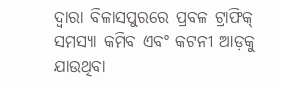ଦ୍ୱାରା ବିଳାସପୁରରେ ପ୍ରବଳ ଟ୍ରାଫିକ୍ ସମସ୍ୟା କମିବ ଏବଂ କଟନୀ ଆଡ଼କୁ ଯାଉଥିବା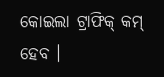କୋଇଲା ଟ୍ରାଫିକ୍ କମ୍ ହେବ ।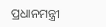ପ୍ରଧାନମନ୍ତ୍ରୀ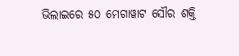ଭିଲାଇରେ ୫୦ ମେଗାୱାଟ ସୌର ଶକ୍ତି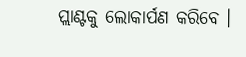ପ୍ଲାଣ୍ଟକୁ ଲୋକାର୍ପଣ କରିବେ ।